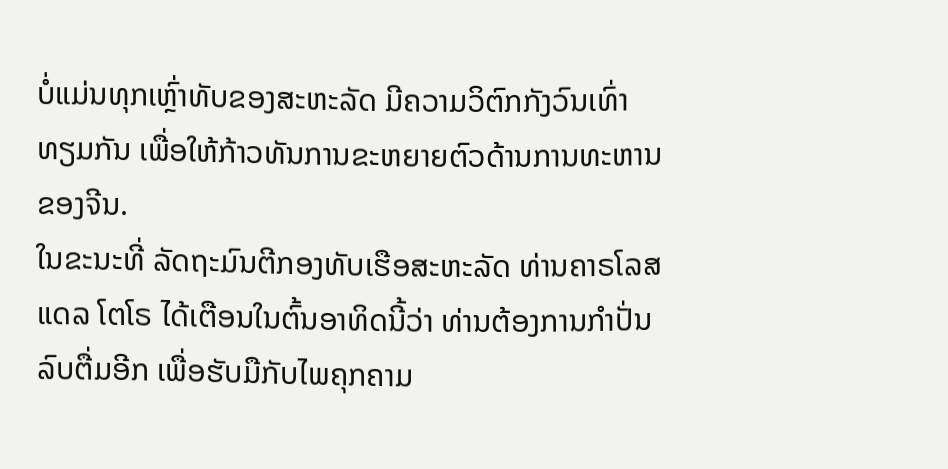ບໍ່ແມ່ນທຸກເຫຼົ່າທັບຂອງສະຫະລັດ ມີຄວາມວິຕົກກັງວົນເທົ່າທຽມກັນ ເພື່ອໃຫ້ກ້າວທັນການຂະຫຍາຍຕົວດ້ານການທະຫານຂອງຈີນ.
ໃນຂະນະທີ່ ລັດຖະມົນຕີກອງທັບເຮືອສະຫະລັດ ທ່ານຄາຣໂລສ ແດລ ໂຕໂຣ ໄດ້ເຕືອນໃນຕົ້ນອາທິດນີ້ວ່າ ທ່ານຕ້ອງການກຳປັ່ນລົບຕື່ມອີກ ເພື່ອຮັບມືກັບໄພຄຸກຄາມ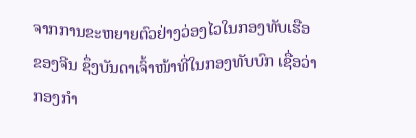ຈາກການຂະຫຍາຍຕົວຢ່າງວ່ອງໄວໃນກອງທັບເຮືອຂອງຈີນ ຊຶ່ງບັນດາເຈົ້າໜ້າທີ່ໃນກອງທັບບົກ ເຊື່ອວ່າ ກອງກຳ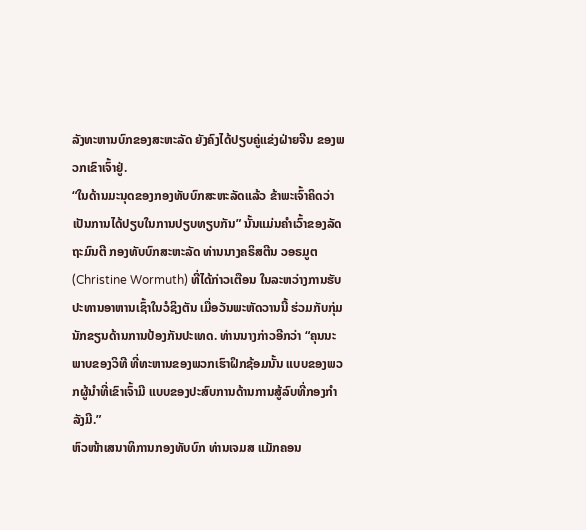ລັງທະຫານບົກຂອງສະຫະລັດ ຍັງຄົງໄດ້ປຽບຄູ່ແຂ່ງຝ່າຍຈີນ ຂອງພວກເຂົາເຈົ້າຢູ່.
“ໃນດ້ານມະນຸດຂອງກອງທັບບົກສະຫະລັດແລ້ວ ຂ້າພະເຈົ້າຄິດວ່າ ເປັນການໄດ້ປຽບໃນການປຽບທຽບກັນ” ນັ້ນແມ່ນຄຳເວົ້າຂອງລັດຖະມົນຕີ ກອງທັບບົກສະຫະລັດ ທ່ານນາງຄຣິສຕີນ ວອຣມູຕ (Christine Wormuth) ທີ່ໄດ້ກ່າວເຕືອນ ໃນລະຫວ່າງການຮັບປະທານອາຫານເຊົ້າໃນວໍຊິງຕັນ ເມື່ອວັນພະຫັດວານນີ້ ຮ່ວມກັບກຸ່ມນັກຂຽນດ້ານການປ້ອງກັນປະເທດ. ທ່ານນາງກ່າວອີກວ່າ “ຄຸນນະພາບຂອງວິທີ ທີ່ທະຫານຂອງພວກເຮົາຝຶກຊ້ອມນັ້ນ ແບບຂອງພວກຜູ້ນຳທີ່ເຂົາເຈົ້າມີ ແບບຂອງປະສົບການດ້ານການສູ້ລົບທີ່ກອງກຳລັງມີ.”
ຫົວໜ້າເສນາທິການກອງທັບບົກ ທ່ານເຈມສ ແມັກຄອນ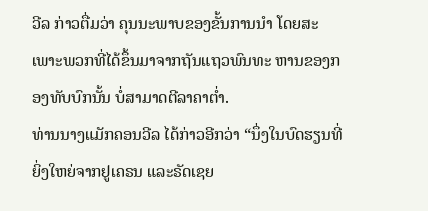ວີລ ກ່າວຕື່ມວ່າ ຄຸນນະພາບຂອງຂັ້ນການນຳ ໂດຍສະເພາະພວກທີ່ໄດ້ຂຶ້ນມາຈາກຖັນແຖວພົນທະ ຫານຂອງກອງທັບບົກນັ້ນ ບໍ່ສາມາດຕີລາຄາຕ່ຳ.
ທ່ານນາງແມັກຄອນວີລ ໄດ້ກ່າວອີກວ່າ “ນຶ່ງໃນບົດຮຽນທີ່ຍິ່ງໃຫຍ່ຈາກຢູເຄຣນ ແລະຣັດເຊຍ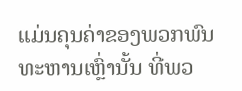ແມ່ນຄຸນຄ່າຂອງພວກພົນທະຫານເຫຼົ່ານັ້ນ ທີ່ພວ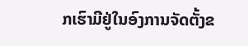ກເຮົາມີຢູ່ໃນອົງການຈັດຕັ້ງຂ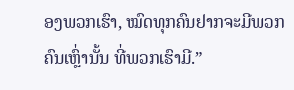ອງພວກເຮົາ, ໝົດທຸກຄົນຢາກຈະມີພວກຄົນເຫຼົ່ານັ້ນ ທີ່ພວກເຮົາມີ.”